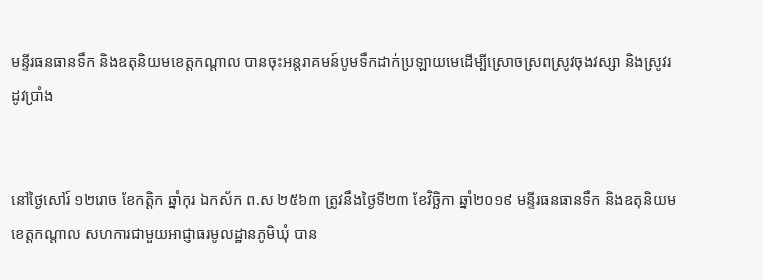មន្ទីរធនធានទឹក និងឧតុនិយមខេត្តកណ្តាល បានចុះអន្តរាគមន៍បូមទឹកដាក់ប្រឡាយមេដេីម្បីស្រោចស្រពស្រូវចុងវស្សា និងស្រូវរដូវប្រាំង


នៅថ្ងៃសៅរ៍ ១២រោច ខែកត្តិក ឆ្នាំកុរ ឯកស័ក ព.ស ២៥៦៣ ត្រូវនឹងថ្ងៃទី២៣ ខែវិច្ឆិកា ឆ្នាំ២០១៩ មន្ទីរធនធានទឹក និងឧតុនិយមខេត្តកណ្តាល សហការជាមួយអាជ្ញាធរមូលដ្ឋានភូមិឃុំ បាន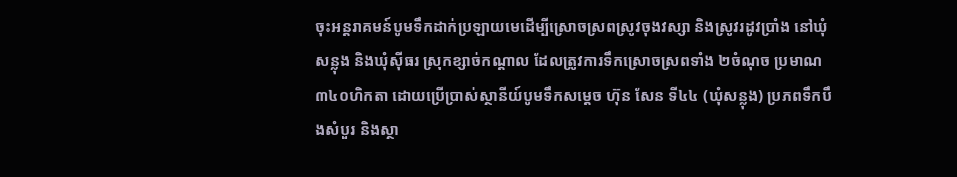ចុះអន្តរាគមន៍បូមទឹកដាក់ប្រឡាយមេដេីម្បីស្រោចស្រពស្រូវចុងវស្សា និងស្រូវរដូវប្រាំង នៅឃុំសន្លុង និងឃុំស៊ីធរ ស្រុកខ្សាច់កណ្តាល ដែលត្រូវការទឹកស្រោចស្រពទាំង ២ចំណុច ប្រមាណ ៣៤០ហិកតា ដោយប្រេីប្រាស់ស្ថានីយ៍បូមទឹកសម្តេច ហ៊ុន សែន ទី៤៤ (ឃុំសន្លុង) ប្រភពទឹកបឹងសំបួរ និងស្ថា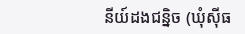នីយ៍ដងជន្និច (ឃុំស៊ីធ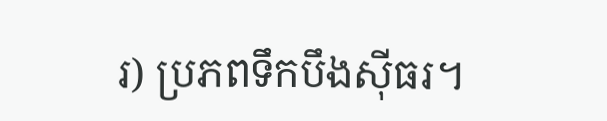រ) ប្រភពទឹកបឹងស៊ីធរ។